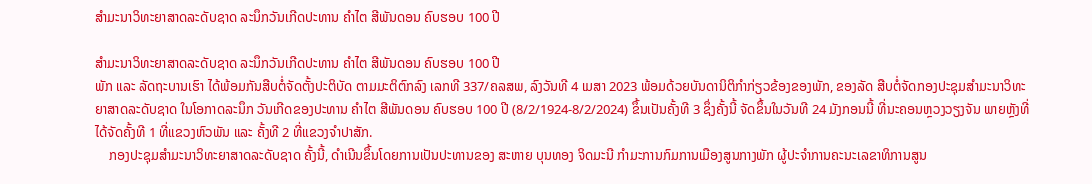ສຳມະນາວິທະຍາສາດລະດັບຊາດ ລະນຶກວັນເກີດປະທານ ຄໍາໄຕ ສີພັນດອນ ຄົບຮອບ 100 ປີ

ສຳມະນາວິທະຍາສາດລະດັບຊາດ ລະນຶກວັນເກີດປະທານ ຄໍາໄຕ ສີພັນດອນ ຄົບຮອບ 100 ປີ
ພັກ ແລະ ລັດຖະບານເຮົາ ໄດ້ພ້ອມກັນສືບຕໍ່ຈັດຕັ້ງປະຕິບັດ ຕາມມະຕິຕົກລົງ ເລກທີ 337/ຄລສພ, ລົງວັນທີ 4 ເມສາ 2023 ພ້ອມດ້ວຍບັນດານິຕິກຳກ່ຽວຂ້ອງຂອງພັກ, ຂອງລັດ ສືບຕໍ່ຈັດກອງປະຊຸມສຳມະນາວິທະຍາສາດລະດັບຊາດ ໃນໂອກາດລະນຶກ ວັນເກີດຂອງປະທານ ຄໍາໄຕ ສີພັນດອນ ຄົບຮອບ 100 ປີ (8/2/1924-8/2/2024) ຂຶ້ນເປັນຄັ້ງທີ 3 ຊຶ່ງຄັ້ງນີ້ ຈັດຂຶ້ນໃນວັນທີ 24 ມັງກອນນີ້ ທີ່ນະຄອນຫຼວງວຽງຈັນ ພາຍຫຼັງທີ່ໄດ້ຈັດຄັ້ງທີ 1 ທີ່ແຂວງຫົວພັນ ແລະ ຄັ້ງທີ 2 ທີ່ແຂວງຈໍາປາສັກ.
    ກອງປະຊຸມສຳມະນາວິທະຍາສາດລະດັບຊາດ ຄັ້ງນີ້, ດຳເນີນຂຶ້ນໂດຍການເປັນປະທານຂອງ ສະຫາຍ ບຸນທອງ ຈິດມະນີ ກຳມະການກົມການເມືອງສູນກາງພັກ ຜູ້ປະຈໍາການຄະນະເລຂາທິການສູນ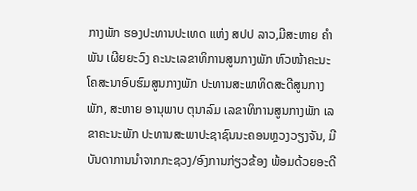ກາງພັກ ຮອງປະທານປະເທດ ແຫ່ງ ສປປ ລາວ,ມີສະຫາຍ ຄໍາພັນ ເຜີຍຍະວົງ ຄະນະເລຂາທິການສູນກາງພັກ ຫົວໜ້າຄະນະໂຄສະນາອົບຮົມສູນກາງພັກ ປະທານສະພາທິດສະດີສູນກາງພັກ, ສະຫາຍ ອານຸພາບ ຕຸນາລົມ ເລຂາທິການສູນກາງພັກ ເລຂາຄະນະພັກ ປະທານສະພາປະຊາຊົນນະຄອນຫຼວງວຽງຈັນ, ມີບັນດາການນໍາຈາກກະຊວງ/ອົງການກ່ຽວຂ້ອງ ພ້ອມດ້ວຍອະດີ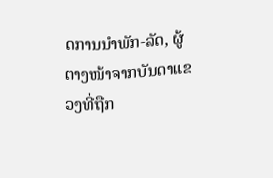ດການນໍາພັກ-ລັດ, ຜູ້ຕາງໜ້າຈາກບັນດາແຂວງທີ່ຖືກ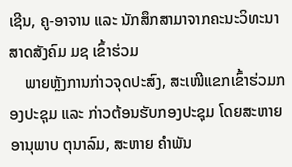ເຊີນ, ຄູ-ອາຈານ ແລະ ນັກສຶກສາມາຈາກຄະນະວິທະນາສາດສັງຄົມ ມຊ ເຂົ້າຮ່ວມ
    ພາຍຫຼັງການກ່າວຈຸດປະສົງ, ສະເໜີແຂກເຂົ້າຮ່ວມກອງປະຊຸມ ແລະ ກ່າວຕ້ອນຮັບກອງປະຊຸມ ໂດຍສະຫາຍ ອານຸພາບ ຕຸນາລົມ, ສະຫາຍ ຄໍາພັນ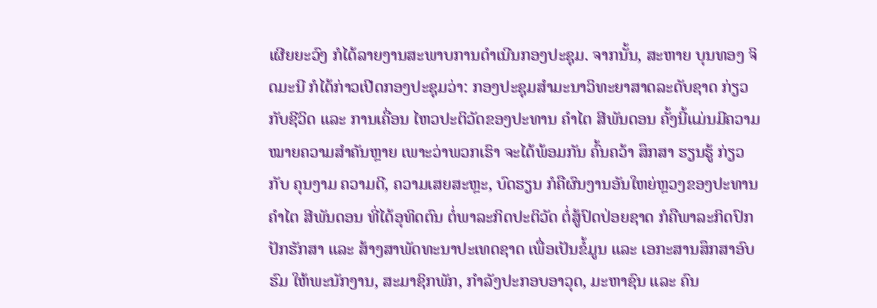ເຜີຍຍະວົງ ກໍໄດ້ລາຍງານສະພາບການດຳເນີນກອງປະຊຸມ. ຈາກນັ້ນ, ສະຫາຍ ບຸນທອງ ຈິດມະນີ ກໍໄດ້ກ່າວເປີດກອງປະຊຸມວ່າ: ກອງປະຊຸມສໍາມະນາວິທະຍາສາດລະດັບຊາດ ກ່ຽວກັບຊີວິດ ແລະ ການເຄື່ອນ ໄຫວປະຕິວັດຂອງປະທານ ຄຳໄຕ ສີພັນດອນ ຄັ້ງນີ້ແມ່ນມີຄວາມໝາຍຄວາມສໍາຄັນຫຼາຍ ເພາະວ່າພວກເຮົາ ຈະໄດ້ພ້ອມກັນ ຄົ້ນຄວ້າ ສຶກສາ ຮຽນຮູ້ ກ່ຽວກັບ ຄຸນງາມ ຄວາມດີ, ຄວາມເສຍສະຫຼະ, ບົດຮຽນ ກໍຄືຜົນງານອັນໃຫຍ່ຫຼວງຂອງປະທານ ຄຳໄຕ ສີພັນດອນ ທີ່ໄດ້ອຸທິດຕົນ ຕໍ່ພາລະກິດປະຕິວັດ ຕໍ່ສູ້ປົດປ່ອຍຊາດ ກໍຄືພາລະກິດປົກປັກຮັກສາ ແລະ ສ້າງສາພັດທະນາປະເທດຊາດ ເພື່ອເປັນຂໍ້ມູນ ແລະ ເອກະສານສຶກສາອົບຮົມ ໃຫ້ພະນັກງານ, ສະມາຊິກພັກ, ກຳລັງປະກອບອາວຸດ, ມະຫາຊົນ ແລະ ຄົນ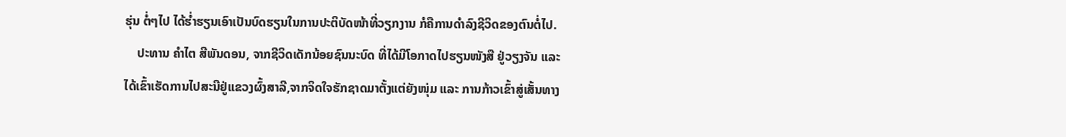ຮຸ່ນ ຕໍ່ໆໄປ ໄດ້ຮໍ່າຮຽນເອົາເປັນບົດຮຽນໃນການປະຕິບັດໜ້າທີ່ວຽກງານ ກໍຄືການດຳລົງຊີວິດຂອງຕົນຕໍ່ໄປ.
    ປະທານ ຄໍາໄຕ ສີພັນດອນ, ຈາກຊີວິດເດັກນ້ອຍຊົນນະບົດ ທີ່ໄດ້ມີໂອກາດໄປຮຽນໜັງສື ຢູ່ວຽງຈັນ ແລະ ໄດ້ເຂົ້າເຮັດການໄປສະນີຢູ່ແຂວງຜົ້ງສາລີ,ຈາກຈິດໃຈຮັກຊາດມາຕັ້ງແຕ່ຍັງໜຸ່ມ ແລະ ການກ້າວເຂົ້າສູ່ເສັ້ນທາງ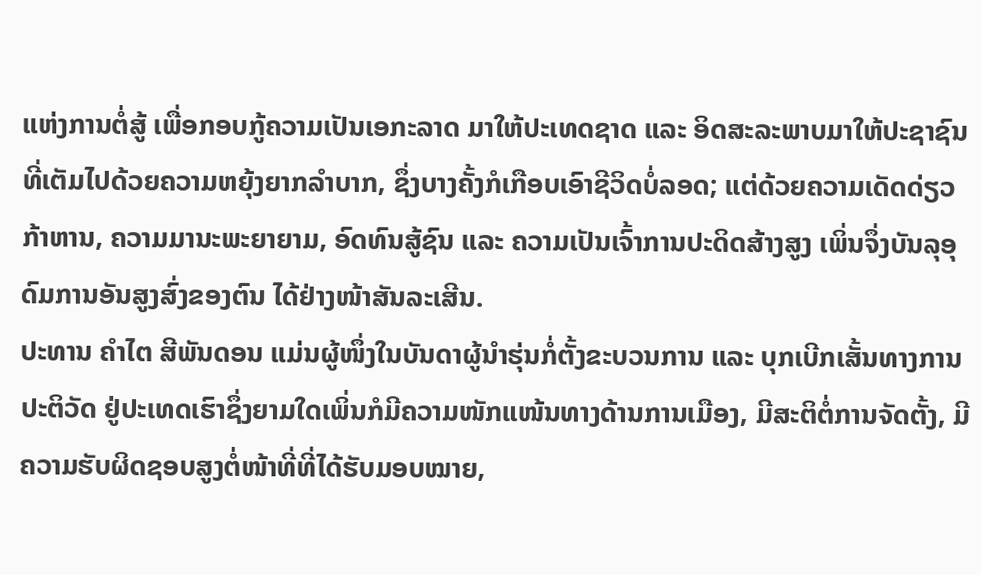ແຫ່ງການຕໍ່ສູ້ ເພື່ອກອບກູ້ຄວາມເປັນເອກະລາດ ມາໃຫ້ປະເທດຊາດ ແລະ ອິດສະລະພາບມາໃຫ້ປະຊາຊົນ ທີ່ເຕັມໄປດ້ວຍຄວາມຫຍຸ້ງຍາກລໍາບາກ, ຊຶ່ງບາງຄັ້ງກໍເກືອບເອົາຊີວິດບໍ່ລອດ; ແຕ່ດ້ວຍຄວາມເດັດດ່ຽວກ້າຫານ, ຄວາມມານະພະຍາຍາມ, ອົດທົນສູ້ຊົນ ແລະ ຄວາມເປັນເຈົ້າການປະດິດສ້າງສູງ ເພິ່ນຈຶ່ງບັນລຸອຸດົມການອັນສູງສົ່ງຂອງຕົນ ໄດ້ຢ່າງໜ້າສັນລະເສີນ.
ປະທານ ຄໍາໄຕ ສີພັນດອນ ແມ່ນຜູ້ໜຶ່ງໃນບັນດາຜູ້ນໍາຮຸ່ນກໍ່ຕັ້ງຂະບວນການ ແລະ ບຸກເບີກເສັ້ນທາງການປະຕິວັດ ຢູ່ປະເທດເຮົາຊຶ່ງຍາມໃດເພິ່ນກໍມີຄວາມໜັກແໜ້ນທາງດ້ານການເມືອງ, ມີສະຕິຕໍ່ການຈັດຕັ້ງ, ມີຄວາມຮັບຜິດຊອບສູງຕໍ່ໜ້າທີ່ທີ່ໄດ້ຮັບມອບໝາຍ,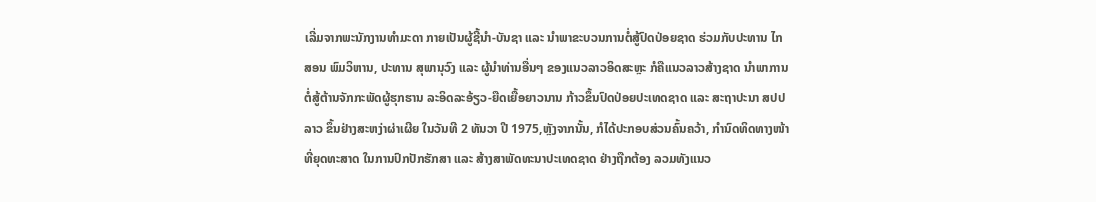ເລີ່ມຈາກພະນັກງານທໍາມະດາ ກາຍເປັນຜູ້ຊີ້ນໍາ-ບັນຊາ ແລະ ນໍາພາຂະບວນການຕໍ່ສູ້ປົດປ່ອຍຊາດ ຮ່ວມກັບປະທານ ໄກສອນ ພົມວິຫານ, ປະທານ ສຸພານຸວົງ ແລະ ຜູ້ນໍາທ່ານອື່ນໆ ຂອງແນວລາວອິດສະຫຼະ ກໍຄືແນວລາວສ້າງຊາດ ນຳພາການຕໍ່ສູ້ຕ້ານຈັກກະພັດຜູ້ຮຸກຮານ ລະອິດລະອ້ຽວ-ຍືດເຍື້ອຍາວນານ ກ້າວຂຶ້ນປົດປ່ອຍປະເທດຊາດ ແລະ ສະຖາປະນາ ສປປ ລາວ ຂຶ້ນຢ່າງສະຫງ່າຜ່າເຜີຍ ໃນວັນທີ 2 ທັນວາ ປີ 1975,ຫຼັງຈາກນັ້ນ, ກໍໄດ້ປະກອບສ່ວນຄົ້ນຄວ້າ, ກໍານົດທິດທາງໜ້າທີ່ຍຸດທະສາດ ໃນການປົກປັກຮັກສາ ແລະ ສ້າງສາພັດທະນາປະເທດຊາດ ຢ່າງຖືກຕ້ອງ ລວມທັງແນວ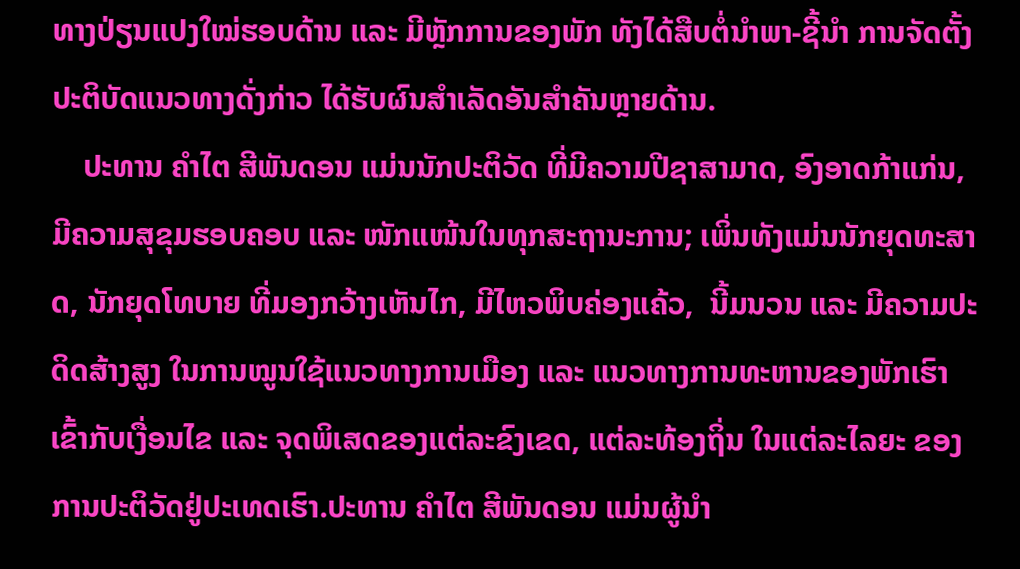ທາງປ່ຽນແປງໃໝ່ຮອບດ້ານ ແລະ ມີຫຼັກການຂອງພັກ ທັງໄດ້ສືບຕໍ່ນຳພາ-ຊີ້ນຳ ການຈັດຕັ້ງປະຕິບັດແນວທາງດັ່ງກ່າວ ໄດ້ຮັບຜົນສຳເລັດອັນສຳຄັນຫຼາຍດ້ານ.
    ປະທານ ຄຳໄຕ ສີພັນດອນ ແມ່ນນັກປະຕິວັດ ທີ່ມີຄວາມປີຊາສາມາດ, ອົງອາດກ້າແກ່ນ, ມີຄວາມສຸຂຸມຮອບຄອບ ແລະ ໜັກແໜ້ນໃນທຸກສະຖານະການ; ເພິ່ນທັງແມ່ນນັກຍຸດທະສາດ, ນັກຍຸດໂທບາຍ ທີ່ມອງກວ້າງເຫັນໄກ, ມີໄຫວພິບຄ່ອງແຄ້ວ,  ນີ້ມນວນ ແລະ ມີຄວາມປະດິດສ້າງສູງ ໃນການໝູນໃຊ້ແນວທາງການເມືອງ ແລະ ແນວທາງການທະຫານຂອງພັກເຮົາ ເຂົ້າກັບເງື່ອນໄຂ ແລະ ຈຸດພິເສດຂອງແຕ່ລະຂົງເຂດ, ແຕ່ລະທ້ອງຖິ່ນ ໃນແຕ່ລະໄລຍະ ຂອງການປະຕິວັດຢູ່ປະເທດເຮົາ.ປະທານ ຄຳໄຕ ສີພັນດອນ ແມ່ນຜູ້ນຳ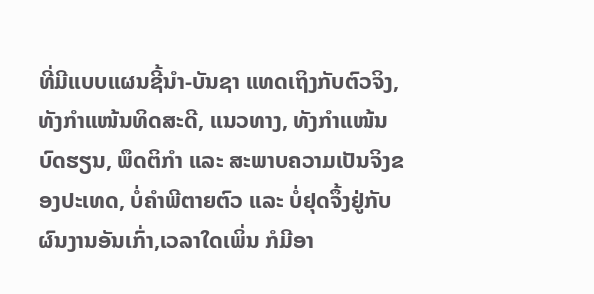ທີ່ມີແບບແຜນຊີ້ນຳ-ບັນຊາ ແທດເຖິງກັບຕົວຈິງ,ທັງກຳແໜ້ນທິດສະດີ, ແນວທາງ, ທັງກຳແໜ້ນບົດຮຽນ, ພຶດຕິກຳ ແລະ ສະພາບຄວາມເປັນຈິງຂອງປະເທດ, ບໍ່ຄຳພີຕາຍຕົວ ແລະ ບໍ່ຢຸດຈຶ້ງຢູ່ກັບຜົນງານອັນເກົ່າ,ເວລາໃດເພິ່ນ ກໍມີອາ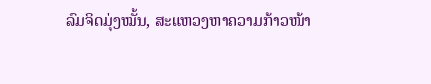ລົມຈິດມຸ່ງໝັ້ນ, ສະແຫວງຫາຄວາມກ້າວໜ້າ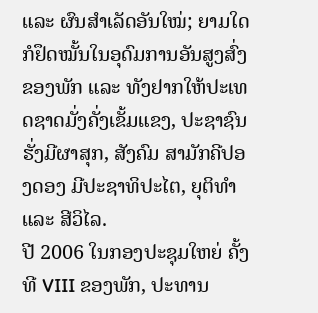ແລະ ຜົນສຳເລັດອັນໃໝ່; ຍາມໃດກໍຢຶດໝັ້ນໃນອຸດົມການອັນສູງສົ່ງຂອງພັກ ແລະ ທັງຢາກໃຫ້ປະເທດຊາດມັ່ງຄັ່ງເຂັ້ມແຂງ, ປະຊາຊົນຮັ່ງມີຜາສຸກ, ສັງຄົມ ສາມັກຄີປອງດອງ ມີປະຊາທິປະໄຕ, ຍຸຕິທໍາ ແລະ ສີວິໄລ.
ປີ 2006 ໃນກອງປະຊຸມໃຫຍ່ ຄັ້ງທີ VIII ຂອງພັກ, ປະທານ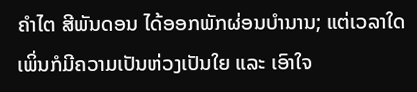ຄໍາໄຕ ສີພັນດອນ ໄດ້ອອກພັກຜ່ອນບໍານານ; ແຕ່ເວລາໃດເພິ່ນກໍມີຄວາມເປັນຫ່ວງເປັນໃຍ ແລະ ເອົາໃຈ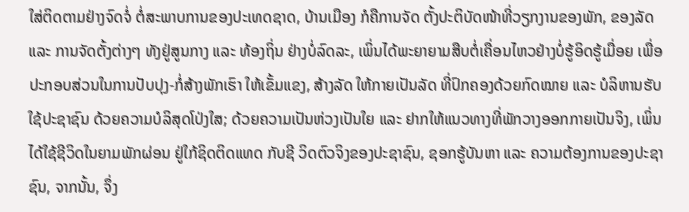ໃສ່ຕິດຕາມຢ່າງຈົດຈໍ່ ຕໍ່ສະພາບການຂອງປະເທດຊາດ, ບ້ານເມືອງ ກໍຄືການຈັດ ຕັ້ງປະຕິບັດໜ້າທີ່ວຽກງານຂອງພັກ, ຂອງລັດ ແລະ ການຈັດຕັ້ງຕ່າງໆ ທັງຢູ່ສູນກາງ ແລະ ທ້ອງຖິ່ນ ຢ່າງບໍ່ລົດລະ, ເພິ່ນໄດ້ພະຍາຍາມສືບຕໍ່ເຄື່ອນໄຫວຢ່າງບໍ່ຮູ້ອິດຮູ້ເມື່ອຍ ເພື່ອປະກອບສ່ວນໃນການປັບປຸງ-ກໍ່ສ້າງພັກເຮົາ ໃຫ້ເຂັ້ມແຂງ, ສ້າງລັດ ໃຫ້ກາຍເປັນລັດ ທີ່ປົກຄອງດ້ວຍກົດໝາຍ ແລະ ບໍລິຫານຮັບໃຊ້ປະຊາຊົນ ດ້ວຍຄວາມບໍລິສຸດໂປ່ງໃສ; ດ້ວຍຄວາມເປັນຫ່ວງເປັນໃຍ ແລະ ຢາກໃຫ້ແນວທາງທີ່ພັກວາງອອກກາຍເປັນຈິງ, ເພິ່ນ ໄດ້ໃຊ້ຊີວິດໃນຍາມພັກຜ່ອນ ຢູ່ໃກ້ຊິດຕິດແທດ ກັບຊີ ວິດຕົວຈິງຂອງປະຊາຊົນ, ຊອກຮູ້ບັນຫາ ແລະ ຄວາມຕ້ອງການຂອງປະຊາຊົນ, ຈາກນັ້ນ, ຈຶ່ງ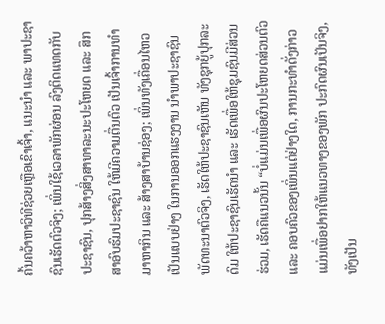ຄົ້ນຄວ້າຫາວິທີຊ່ວຍເຫຼືອເຂົາເຈົ້າ, ແນະນໍາ ແລະ ພາປະຊາຊົນເຮັດຕົວຈິງ; ເພິ່ນໃຊ້ເວລາພັກຜ່ອນ ລົງຕິດແທດກັບປະຊາຊົນ, ປຸກສ້າງສິ່ງສາທາລະນະປະໂຫຍດ ແລະ ສຶກສາອົບຮົມປະຊາຊົນ ໃຫ້ມີຄວາມຕື່ນຕົວ ເປັນເຈົ້າການທໍາມາຫາກິນ ແລະ ສ້າງສາບ້ານຊ່ອງ; ເພິ່ນທັງເຄື່ອນໄຫວເປັນແບບຢ່າງ ໃນການອອກແຮງງານ ນຳພາປະຊາຊົນພັດທະນາຕົວຈິງ, ເຮັດໃຫ້ປະຊາຊົນເຫັນ ທັງຊຸກຍູ້ປຸກລະດົມ ໃຫ້ປະຊາຊົນເຮັດນໍາ ແລະ ເຮັດເພື່ອໃຫ້ຊຸມຊົນມີສ່ວນຮ່ວມ, ເຮັດຄືແນວນັ້ນ “ບໍ່ແມ່ນເພື່ອຜົນປະໂຫຍດສ່ວນຕົວ ແລະ ຄອບຄົວຂອງເພິ່ນແຕ່ຢ່າງໃດ, ການກະທໍາດັ່ງກ່າວ ແມ່ນເພື່ອຢາກໃຫ້ແນວທາງຂອງພັກ ປະກົດຜົນເປັນຈິງ, ທັງເປັນ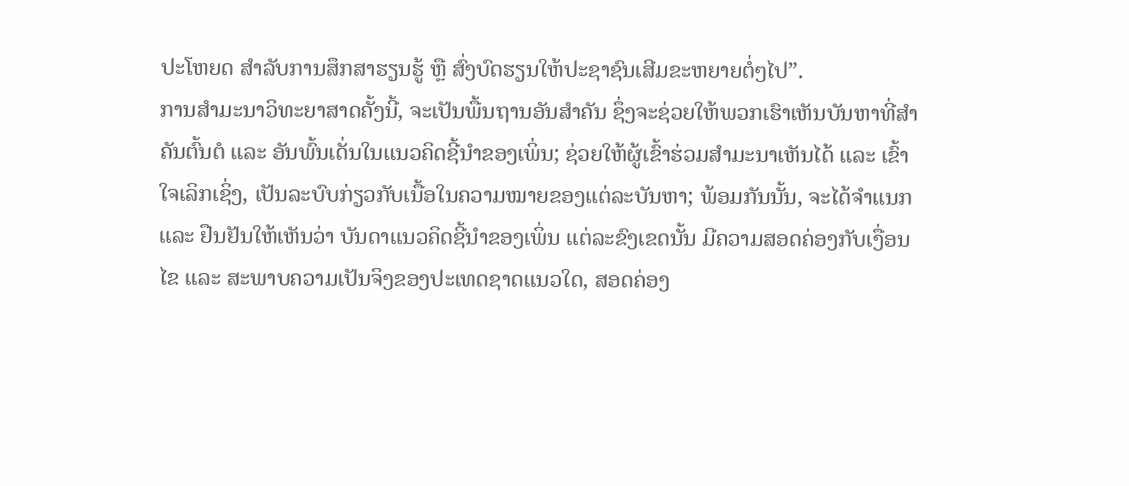ປະໂຫຍດ ສໍາລັບການສຶກສາຮຽນຮູ້ ຫຼື ສົ່ງບົດຮຽນໃຫ້ປະຊາຊົນເສີມຂະຫຍາຍຕໍ່ໆໄປ”.
ການສໍາມະນາວິທະຍາສາດຄັ້ງນີ້, ຈະເປັນພື້ນຖານອັນສຳຄັນ ຊຶ່ງຈະຊ່ວຍໃຫ້ພວກເຮົາເຫັນບັນຫາທີ່ສຳຄັນຕົ້ນຕໍ ແລະ ອັນພົ້ນເດັ່ນໃນແນວຄິດຊີ້ນຳຂອງເພິ່ນ; ຊ່ວຍໃຫ້ຜູ້ເຂົ້າຮ່ວມສຳມະນາເຫັນໄດ້ ແລະ ເຂົ້າໃຈເລິກເຊິ່ງ, ເປັນລະບົບກ່ຽວກັບເນື້ອໃນຄວາມໝາຍຂອງແຕ່ລະບັນຫາ; ພ້ອມກັນນັ້ນ, ຈະໄດ້ຈຳແນກ ແລະ ຢືນຢັນໃຫ້ເຫັນວ່າ ບັນດາແນວຄິດຊີ້ນຳຂອງເພິ່ນ ແຕ່ລະຂົງເຂດນັ້ນ ມີຄວາມສອດຄ່ອງກັບເງື່ອນໄຂ ແລະ ສະພາບຄວາມເປັນຈິງຂອງປະເທດຊາດແນວໃດ, ສອດຄ່ອງ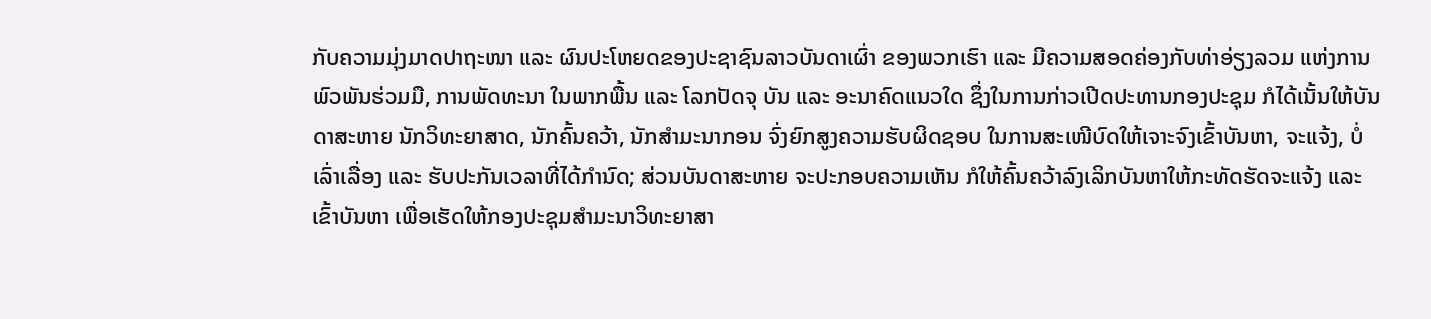ກັບຄວາມມຸ່ງມາດປາຖະໜາ ແລະ ຜົນປະໂຫຍດຂອງປະຊາຊົນລາວບັນດາເຜົ່າ ຂອງພວກເຮົາ ແລະ ມີຄວາມສອດຄ່ອງກັບທ່າອ່ຽງລວມ ແຫ່ງການພົວພັນຮ່ວມມື, ການພັດທະນາ ໃນພາກພື້ນ ແລະ ໂລກປັດຈຸ ບັນ ແລະ ອະນາຄົດແນວໃດ ຊຶ່ງໃນການກ່າວເປີດປະທານກອງປະຊຸມ ກໍໄດ້ເນັ້ນໃຫ້ບັນດາສະຫາຍ ນັກວິທະຍາສາດ, ນັກຄົ້ນຄວ້າ, ນັກສຳມະນາກອນ ຈົ່ງຍົກສູງຄວາມຮັບຜິດຊອບ ໃນການສະເໜີບົດໃຫ້ເຈາະຈົງເຂົ້າບັນຫາ, ຈະແຈ້ງ, ບໍ່ເລົ່າເລື່ອງ ແລະ ຮັບປະກັນເວລາທີ່ໄດ້ກຳນົດ; ສ່ວນບັນດາສະຫາຍ ຈະປະກອບຄວາມເຫັນ ກໍໃຫ້ຄົ້ນຄວ້າລົງເລິກບັນຫາໃຫ້ກະທັດຮັດຈະແຈ້ງ ແລະ ເຂົ້າບັນຫາ ເພື່ອເຮັດໃຫ້ກອງປະຊຸມສຳມະນາວິທະຍາສາ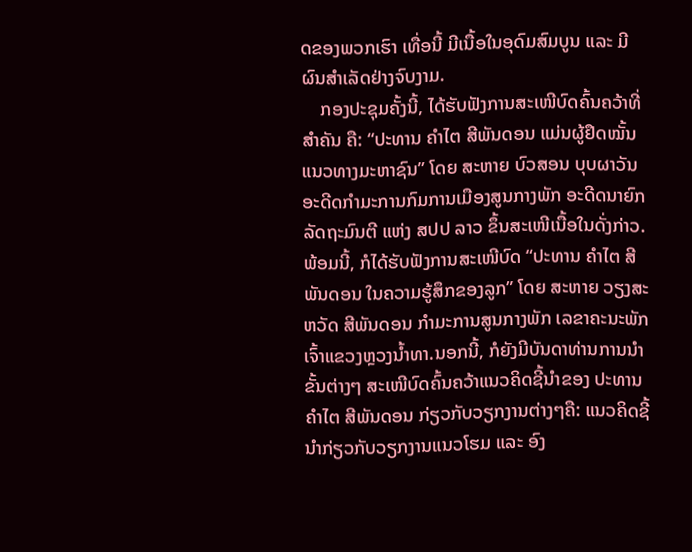ດຂອງພວກເຮົາ ເທື່ອນີ້ ມີເນື້ອໃນອຸດົມສົມບູນ ແລະ ມີຜົນສຳເລັດຢ່າງຈົບງາມ.
    ກອງປະຊຸມຄັ້ງນີ້, ໄດ້ຮັບຟັງການສະເໜີບົດຄົ້ນຄວ້າທີ່ສຳຄັນ ຄື: “ປະທານ ຄໍາໄຕ ສີພັນດອນ ແມ່ນຜູ້ຢຶດໝັ້ນແນວທາງມະຫາຊົນ” ໂດຍ ສະຫາຍ ບົວສອນ ບຸບຜາວັນ ອະດີດກໍາມະການກົມການເມືອງສູນກາງພັກ ອະດີດນາຍົກລັດຖະມົນຕີ ແຫ່ງ ສປປ ລາວ ຂຶ້ນສະເໜີເນື້ອໃນດັ່ງກ່າວ.ພ້ອມນີ້, ກໍໄດ້ຮັບຟັງການສະເໜີບົດ “ປະທານ ຄໍາໄຕ ສີພັນດອນ ໃນຄວາມຮູ້ສຶກຂອງລູກ” ໂດຍ ສະຫາຍ ວຽງສະຫວັດ ສີພັນດອນ ກໍາມະການສູນກາງພັກ ເລຂາຄະນະພັກ ເຈົ້າແຂວງຫຼວງນໍ້າທາ.ນອກນີ້, ກໍຍັງມີບັນດາທ່ານການນໍາຂັ້ນຕ່າງໆ ສະເໜີບົດຄົ້ນຄວ້າແນວຄິດຊີ້ນໍາຂອງ ປະທານ ຄໍາໄຕ ສີພັນດອນ ກ່ຽວກັບວຽກງານຕ່າງໆຄື: ແນວຄິດຊີ້ນໍາກ່ຽວກັບວຽກງານແນວໂຮມ ແລະ ອົງ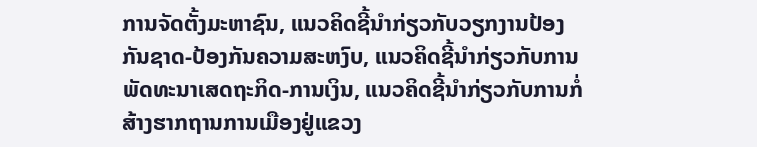ການຈັດຕັ້ງມະຫາຊົນ, ແນວຄິດຊີ້ນໍາກ່ຽວກັບວຽກງານປ້ອງກັນຊາດ-ປ້ອງກັນຄວາມສະຫງົບ, ແນວຄິດຊີ້ນໍາກ່ຽວກັບການພັດທະນາເສດຖະກິດ-ການເງິນ, ແນວຄິດຊີ້ນໍາກ່ຽວກັບການກໍ່ສ້າງຮາກຖານການເມືອງຢູ່ແຂວງ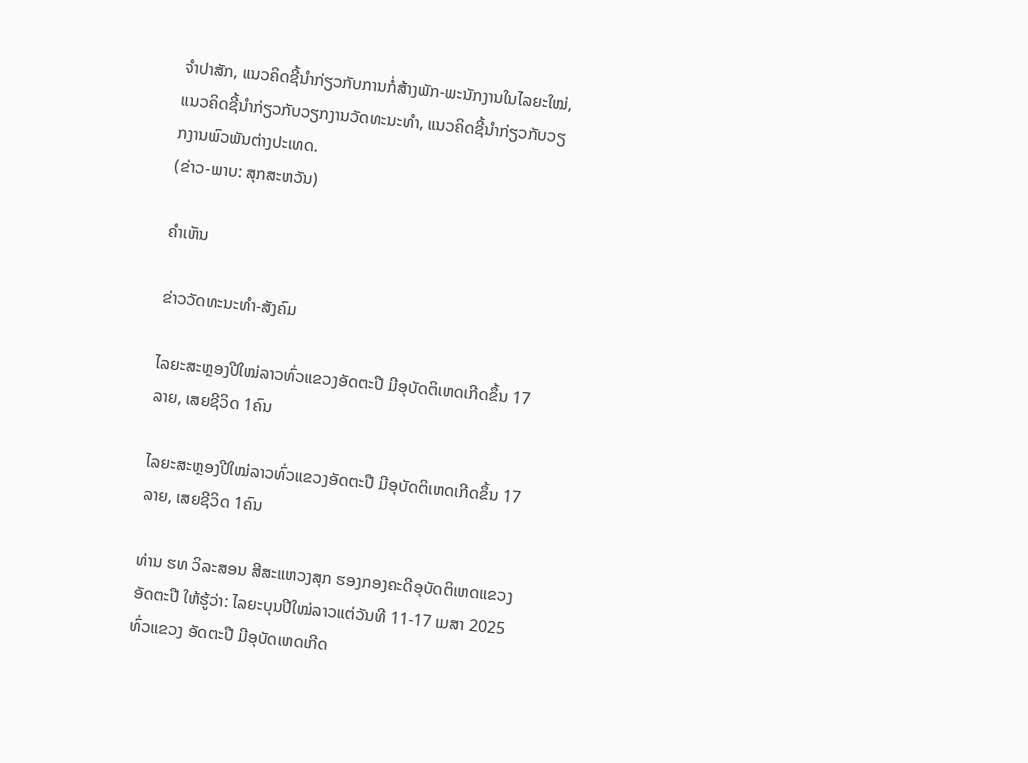ຈໍາປາສັກ, ແນວຄິດຊີ້ນໍາກ່ຽວກັບການກໍ່ສ້າງພັກ-ພະນັກງານໃນໄລຍະໃໝ່, ແນວຄິດຊີ້ນໍາກ່ຽວກັບວຽກງານວັດທະນະທໍາ, ແນວຄິດຊີ້ນໍາກ່ຽວກັບວຽກງານພົວພັນຕ່າງປະເທດ.
(ຂ່າວ-ພາບ: ສຸກສະຫວັນ)

ຄໍາເຫັນ

ຂ່າວວັດທະນະທຳ-ສັງຄົມ

ໄລຍະສະຫຼອງປີໃໝ່ລາວທົ່ວແຂວງອັດຕະປື ມີອຸບັດຕິເຫດເກີດຂຶ້ນ 17 ລາຍ, ເສຍຊີວິດ 1ຄົນ

ໄລຍະສະຫຼອງປີໃໝ່ລາວທົ່ວແຂວງອັດຕະປື ມີອຸບັດຕິເຫດເກີດຂຶ້ນ 17 ລາຍ, ເສຍຊີວິດ 1ຄົນ

ທ່ານ ຮທ ວິລະສອນ ສີສະແຫວງສຸກ ຮອງກອງຄະດີອຸບັດຕິເຫດແຂວງອັດຕະປື ໃຫ້ຮູ້ວ່າ: ໄລຍະບຸນປີໃໝ່ລາວແຕ່ວັນທີ 11-17 ເມສາ 2025 ທົ່ວແຂວງ ອັດຕະປື ມີອຸບັດເຫດເກີດ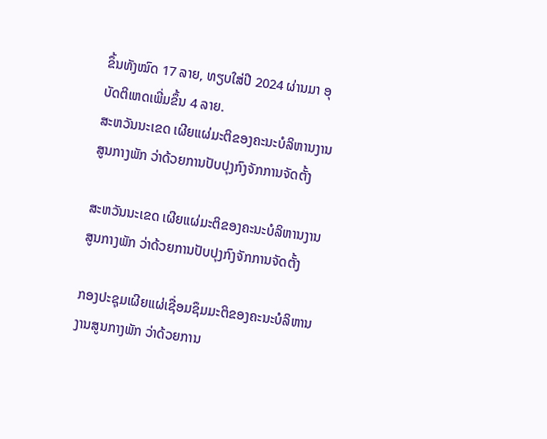ຂຶ້ນທັງໝົດ 17 ລາຍ, ທຽບໃສ່ປີ 2024 ຜ່ານມາ ອຸບັດຕິເຫດເພີ່ມຂຶ້ນ 4 ລາຍ.
ສະຫວັນນະເຂດ ເຜີຍແຜ່ມະຕິຂອງຄະນະບໍລິຫານງານສູນກາງພັກ ວ່າດ້ວຍການປັບປຸງກົງຈັກການຈັດຕັ້ງ

ສະຫວັນນະເຂດ ເຜີຍແຜ່ມະຕິຂອງຄະນະບໍລິຫານງານສູນກາງພັກ ວ່າດ້ວຍການປັບປຸງກົງຈັກການຈັດຕັ້ງ

ກອງປະຊຸມເຜີຍແຜ່ເຊື່ອມຊຶມມະຕິຂອງຄະນະບໍລິຫານງານສູນກາງພັກ ວ່າດ້ວຍການ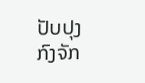ປັບປຸງກົງຈັກ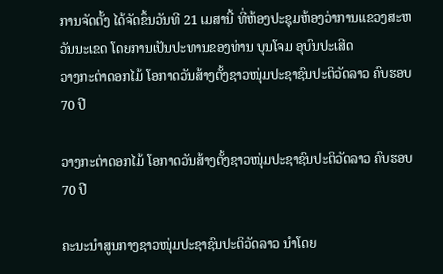ການຈັດຕັ້ງ ໄດ້ຈັດຂຶ້ນວັນທີ 21 ເມສານີ້ ທີ່ຫ້ອງປະຊຸມຫ້ອງວ່າການແຂວງສະຫວັນນະເຂດ ໂດຍການເປັນປະທານຂອງທ່ານ ບຸນໂຈມ ອຸບົນປະເສີດ
ວາງກະຕ່າດອກໄມ້ ໂອກາດວັນສ້າງຕັ້ງຊາວໜຸ່ມປະຊາຊົນປະຕິວັດລາວ ຄົບຮອບ 70 ປີ

ວາງກະຕ່າດອກໄມ້ ໂອກາດວັນສ້າງຕັ້ງຊາວໜຸ່ມປະຊາຊົນປະຕິວັດລາວ ຄົບຮອບ 70 ປີ

ຄະນະນຳສູນກາງຊາວໜຸ່ມປະຊາຊົນປະຕິວັດລາວ ນຳໂດຍ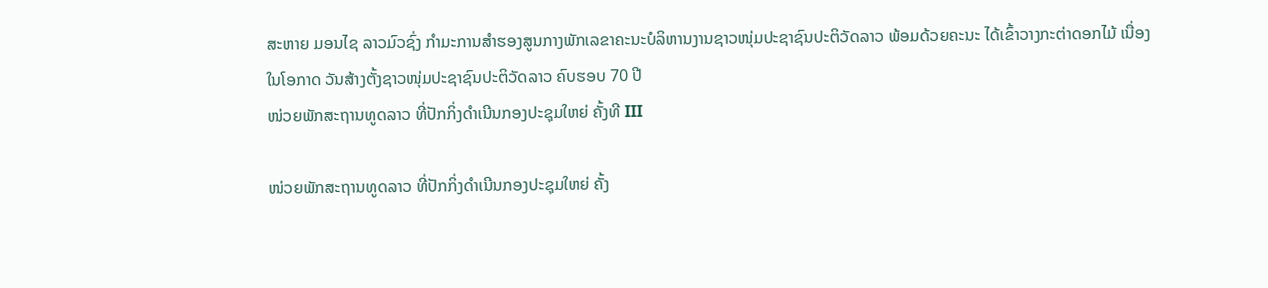ສະຫາຍ ມອນໄຊ ລາວມົວຊົ່ງ ກຳມະການສໍາຮອງສູນກາງພັກເລຂາຄະນະບໍລິຫານງານຊາວໜຸ່ມປະຊາຊົນປະຕິວັດລາວ ພ້ອມດ້ວຍຄະນະ ໄດ້ເຂົ້າວາງກະຕ່າດອກໄມ້ ເນື່ອງໃນໂອກາດ ວັນສ້າງຕັ້ງຊາວໜຸ່ມປະຊາຊົນປະຕິວັດລາວ ຄົບຮອບ 70 ປີ
ໜ່ວຍພັກສະຖານທູດລາວ ທີ່ປັກກິ່ງດຳເນີນກອງປະຊຸມໃຫຍ່ ຄັ້ງທີ III

ໜ່ວຍພັກສະຖານທູດລາວ ທີ່ປັກກິ່ງດຳເນີນກອງປະຊຸມໃຫຍ່ ຄັ້ງ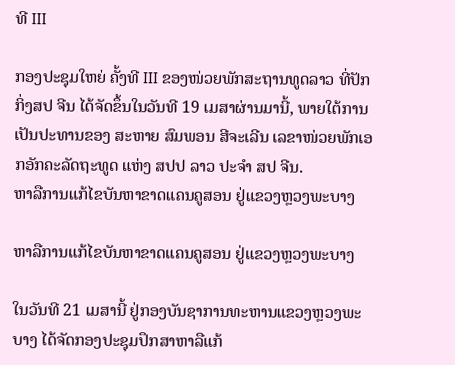ທີ III

ກອງປະຊຸມໃຫຍ່ ຄັ້ງທີ III ຂອງໜ່ວຍພັກສະຖານທູດລາວ ທີ່ປັກກິ່ງສປ ຈີນ ໄດ້ຈັດຂຶ້ນໃນວັນທີ 19 ເມສາຜ່ານມານີ້, ພາຍໃຕ້ການເປັນປະທານຂອງ ສະຫາຍ ສົມພອນ ສີຈະເລີນ ເລຂາໜ່ວຍພັກເອກອັກຄະລັດຖະທູດ ແຫ່ງ ສປປ ລາວ ປະຈຳ ສປ ຈີນ.
ຫາລືການແກ້ໄຂບັນຫາຂາດແຄນຄູສອນ ຢູ່ແຂວງຫຼວງພະບາງ

ຫາລືການແກ້ໄຂບັນຫາຂາດແຄນຄູສອນ ຢູ່ແຂວງຫຼວງພະບາງ

ໃນວັນທີ 21 ເມສານີ້ ຢູ່ກອງບັນຊາການທະຫານແຂວງຫຼວງພະບາງ ໄດ້ຈັດກອງປະຊຸມປຶກສາຫາລືແກ້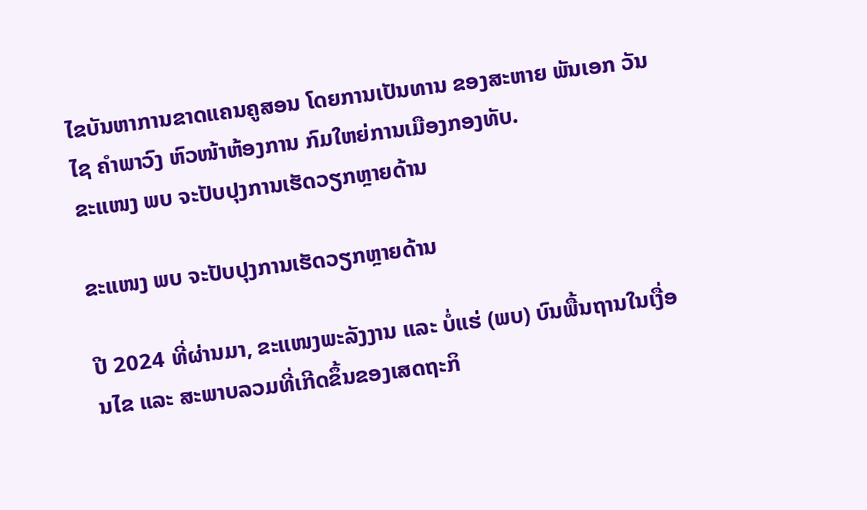ໄຂບັນຫາການຂາດແຄນຄູສອນ ໂດຍການເປັນທານ ຂອງສະຫາຍ ພັນເອກ ວັນໄຊ ຄຳພາວົງ ຫົວໜ້າຫ້ອງການ ກົມໃຫຍ່ການເມືອງກອງທັບ.
ຂະແໜງ ພບ ຈະປັບປຸງການເຮັດວຽກຫຼາຍດ້ານ

ຂະແໜງ ພບ ຈະປັບປຸງການເຮັດວຽກຫຼາຍດ້ານ

ປີ 2024 ທີ່ຜ່ານມາ, ຂະແໜງພະລັງງານ ແລະ ບໍ່ແຮ່ (ພບ) ບົນພື້ນຖານໃນເງື່ອນໄຂ ແລະ ສະພາບລວມທີ່ເກີດຂຶ້ນຂອງເສດຖະກິ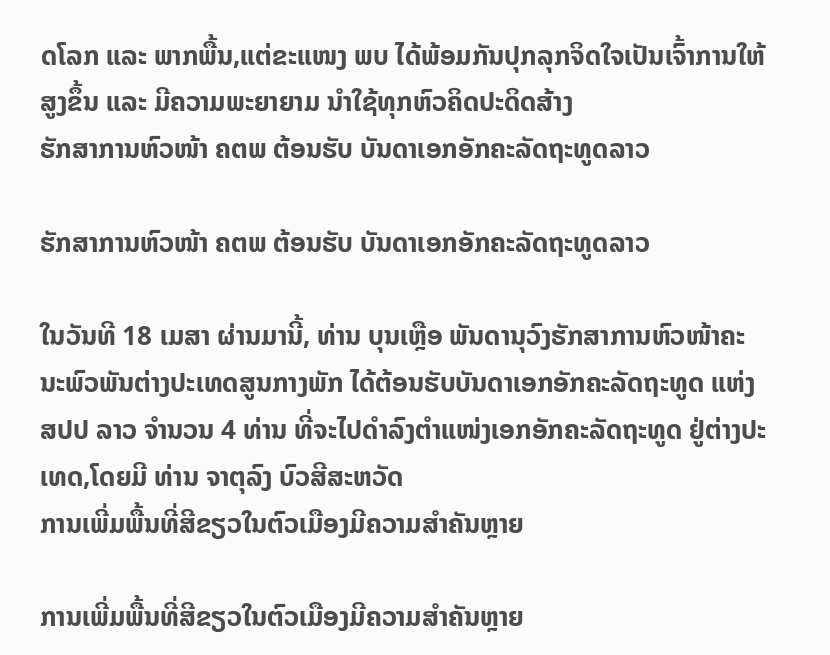ດໂລກ ແລະ ພາກພື້ນ,ແຕ່ຂະແໜງ ພບ ໄດ້ພ້ອມກັນປຸກລຸກຈິດໃຈເປັນເຈົ້າການໃຫ້ສູງຂຶ້ນ ແລະ ມີຄວາມພະຍາຍາມ ນໍາໃຊ້ທຸກຫົວຄິດປະດິດສ້າງ
ຮັກສາການຫົວໜ້າ ຄຕພ ຕ້ອນຮັບ ບັນດາເອກອັກຄະລັດຖະທູດລາວ

ຮັກສາການຫົວໜ້າ ຄຕພ ຕ້ອນຮັບ ບັນດາເອກອັກຄະລັດຖະທູດລາວ

ໃນວັນທີ 18 ເມສາ ຜ່ານມານີ້, ທ່ານ ບຸນເຫຼືອ ພັນດານຸວົງຮັກສາການຫົວໜ້າຄະນະພົວພັນຕ່າງປະເທດສູນກາງພັກ ໄດ້ຕ້ອນຮັບບັນດາເອກອັກຄະລັດຖະທູດ ແຫ່ງ ສປປ ລາວ ຈໍານວນ 4 ທ່ານ ທີ່ຈະໄປດໍາລົງຕໍາແໜ່ງເອກອັກຄະລັດຖະທູດ ຢູ່ຕ່າງປະເທດ,ໂດຍມີ ທ່ານ ຈາຕຸລົງ ບົວສີສະຫວັດ
ການເພີ່ມພື້ນທີ່ສີຂຽວໃນຕົວເມືອງມີຄວາມສໍາຄັນຫຼາຍ

ການເພີ່ມພື້ນທີ່ສີຂຽວໃນຕົວເມືອງມີຄວາມສໍາຄັນຫຼາຍ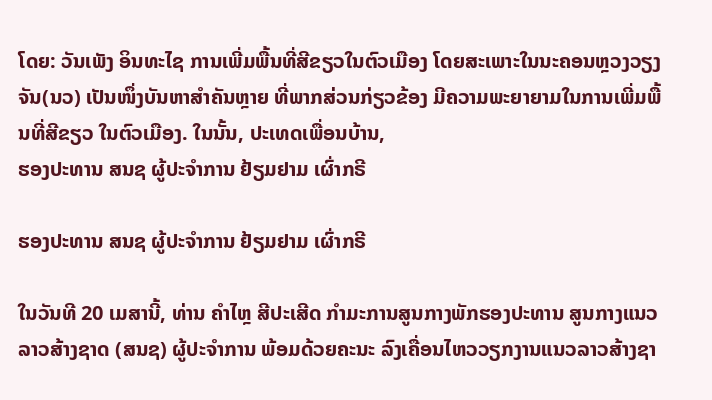ໂດຍ: ວັນເພັງ ອິນທະໄຊ ການເພີ່ມພື້ນທີ່ສີຂຽວໃນຕົວເມືອງ ໂດຍສະເພາະໃນນະຄອນຫຼວງວຽງຈັນ(ນວ) ເປັນໜຶ່ງບັນຫາສໍາຄັນຫຼາຍ ທີ່ພາກສ່ວນກ່ຽວຂ້ອງ ມີຄວາມພະຍາຍາມໃນການເພີ່ມພື້ນທີ່ສີຂຽວ ໃນຕົວເມືອງ. ໃນນັ້ນ, ປະເທດເພື່ອນບ້ານ,
ຮອງປະທານ ສນຊ ຜູ້ປະຈໍາການ ຢ້ຽມຢາມ ເຜົ່າກຣີ

ຮອງປະທານ ສນຊ ຜູ້ປະຈໍາການ ຢ້ຽມຢາມ ເຜົ່າກຣີ

ໃນວັນທີ 20 ເມສານີ້, ທ່ານ ຄໍາໄຫຼ ສີປະເສີດ ກໍາມະການສູນກາງພັກຮອງປະທານ ສູນກາງແນວລາວສ້າງຊາດ (ສນຊ) ຜູ້ປະຈໍາການ ພ້ອມດ້ວຍຄະນະ ລົງເຄື່ອນໄຫວວຽກງານແນວລາວສ້າງຊາ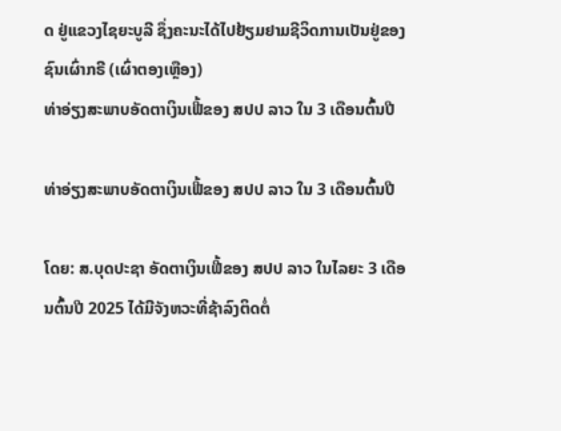ດ ຢູ່ແຂວງໄຊຍະບູລີ ຊຶ່ງຄະນະໄດ້ໄປຢ້ຽມຢາມຊີວິດການເປັນຢູ່ຂອງຊົນເຜົ່າກຣີ (ເຜົ່າຕອງເຫຼືອງ)
ທ່າອ່ຽງສະພາບອັດຕາເງິນເຟີ້ຂອງ ສປປ ລາວ ໃນ 3 ເດືອນຕົ້ນປີ

ທ່າອ່ຽງສະພາບອັດຕາເງິນເຟີ້ຂອງ ສປປ ລາວ ໃນ 3 ເດືອນຕົ້ນປີ

ໂດຍ: ສ.ບຸດປະຊາ ອັດຕາເງິນເຟີ້ຂອງ ສປປ ລາວ ໃນໄລຍະ 3 ເດືອນຕົ້ນປີ 2025 ໄດ້ມີຈັງຫວະທີ່ຊ້າລົງຕິດຕໍ່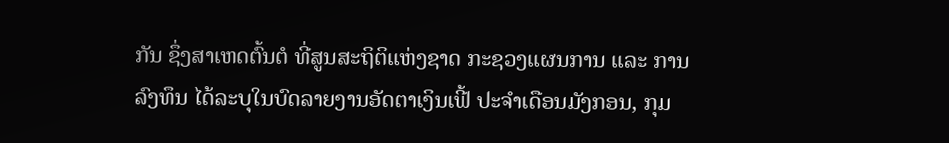ກັນ ຊຶ່ງສາເຫດຕົ້ນຕໍ ທີ່ສູນສະຖິຕິແຫ່ງຊາດ ກະຊວງແຜນການ ແລະ ການລົງທຶນ ໄດ້ລະບຸໃນບົດລາຍງານອັດຕາເງິນເຟີ້ ປະຈໍາເດືອນມັງກອນ, ກຸມ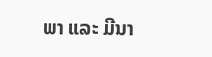ພາ ແລະ ມີນາ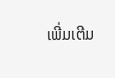ເພີ່ມເຕີມ